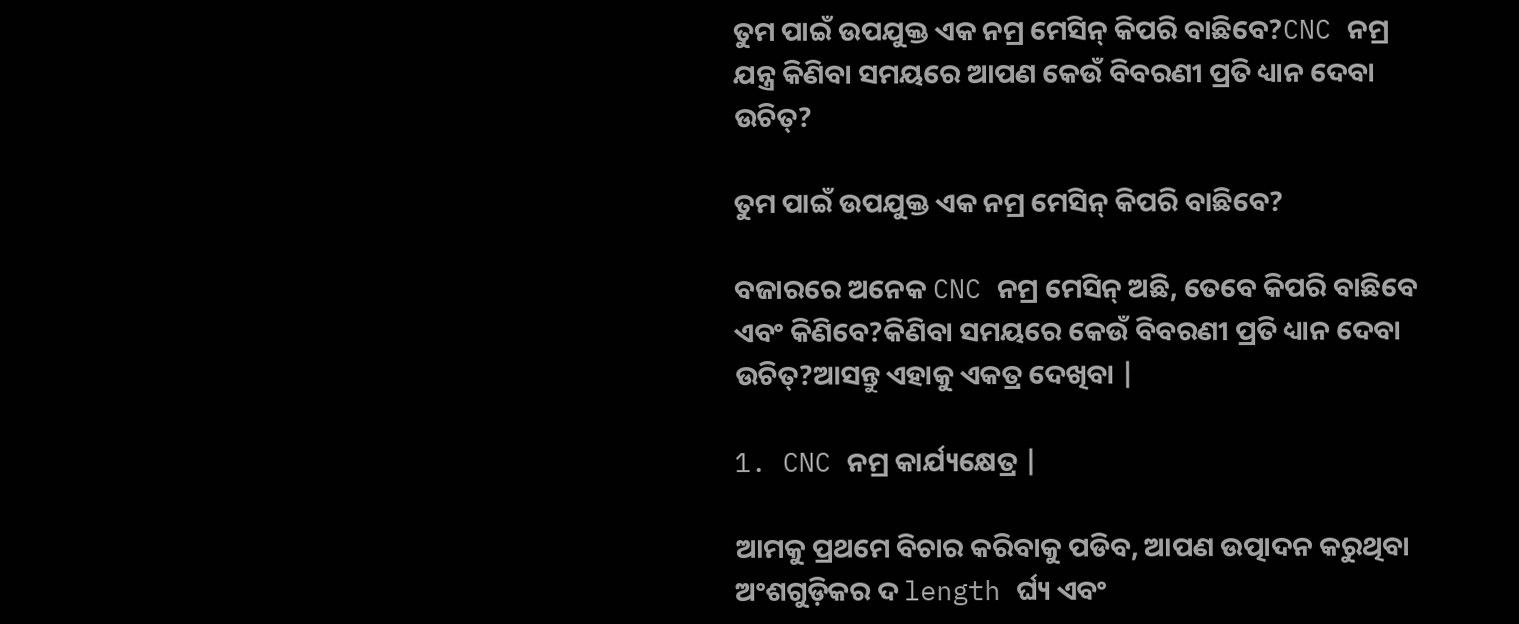ତୁମ ପାଇଁ ଉପଯୁକ୍ତ ଏକ ନମ୍ର ମେସିନ୍ କିପରି ବାଛିବେ?CNC ନମ୍ର ଯନ୍ତ୍ର କିଣିବା ସମୟରେ ଆପଣ କେଉଁ ବିବରଣୀ ପ୍ରତି ଧ୍ୟାନ ଦେବା ଉଚିତ୍?

ତୁମ ପାଇଁ ଉପଯୁକ୍ତ ଏକ ନମ୍ର ମେସିନ୍ କିପରି ବାଛିବେ?

ବଜାରରେ ଅନେକ CNC ନମ୍ର ମେସିନ୍ ଅଛି, ତେବେ କିପରି ବାଛିବେ ଏବଂ କିଣିବେ?କିଣିବା ସମୟରେ କେଉଁ ବିବରଣୀ ପ୍ରତି ଧ୍ୟାନ ଦେବା ଉଚିତ୍?ଆସନ୍ତୁ ଏହାକୁ ଏକତ୍ର ଦେଖିବା |

1. CNC ନମ୍ର କାର୍ଯ୍ୟକ୍ଷେତ୍ର |

ଆମକୁ ପ୍ରଥମେ ବିଚାର କରିବାକୁ ପଡିବ, ଆପଣ ଉତ୍ପାଦନ କରୁଥିବା ଅଂଶଗୁଡ଼ିକର ଦ length ର୍ଘ୍ୟ ଏବଂ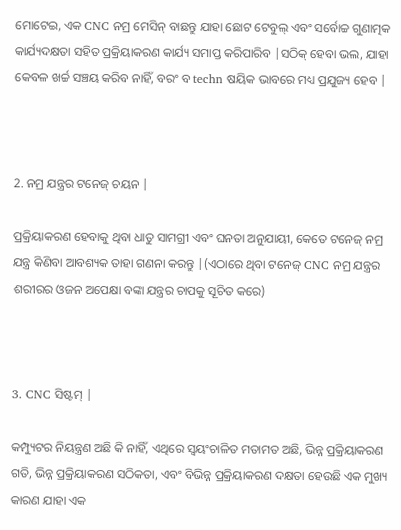ମୋଟେଇ, ଏକ CNC ନମ୍ର ମେସିନ୍ ବାଛନ୍ତୁ ଯାହା ଛୋଟ ଟେବୁଲ୍ ଏବଂ ସର୍ବୋଚ୍ଚ ଗୁଣାତ୍ମକ କାର୍ଯ୍ୟଦକ୍ଷତା ସହିତ ପ୍ରକ୍ରିୟାକରଣ କାର୍ଯ୍ୟ ସମାପ୍ତ କରିପାରିବ |ସଠିକ୍ ହେବା ଭଲ, ଯାହା କେବଳ ଖର୍ଚ୍ଚ ସଞ୍ଚୟ କରିବ ନାହିଁ, ବରଂ ବ techn ଷୟିକ ଭାବରେ ମଧ୍ୟ ପ୍ରଯୁଜ୍ୟ ହେବ |



2. ନମ୍ର ଯନ୍ତ୍ରର ଟନେଜ୍ ଚୟନ |

ପ୍ରକ୍ରିୟାକରଣ ହେବାକୁ ଥିବା ଧାତୁ ସାମଗ୍ରୀ ଏବଂ ଘନତା ଅନୁଯାୟୀ, କେତେ ଟନେଜ୍ ନମ୍ର ଯନ୍ତ୍ର କିଣିବା ଆବଶ୍ୟକ ତାହା ଗଣନା କରନ୍ତୁ |(ଏଠାରେ ଥିବା ଟନେଜ୍ CNC ନମ୍ର ଯନ୍ତ୍ରର ଶରୀରର ଓଜନ ଅପେକ୍ଷା ବଙ୍କା ଯନ୍ତ୍ରର ଚାପକୁ ସୂଚିତ କରେ)



3. CNC ସିଷ୍ଟମ୍ |

କମ୍ପ୍ୟୁଟର ନିୟନ୍ତ୍ରଣ ଅଛି କି ନାହିଁ, ଏଥିରେ ସ୍ୱୟଂଚାଳିତ ମତାମତ ଅଛି, ଭିନ୍ନ ପ୍ରକ୍ରିୟାକରଣ ଗତି, ଭିନ୍ନ ପ୍ରକ୍ରିୟାକରଣ ସଠିକତା, ଏବଂ ବିଭିନ୍ନ ପ୍ରକ୍ରିୟାକରଣ ଦକ୍ଷତା ହେଉଛି ଏକ ମୁଖ୍ୟ କାରଣ ଯାହା ଏକ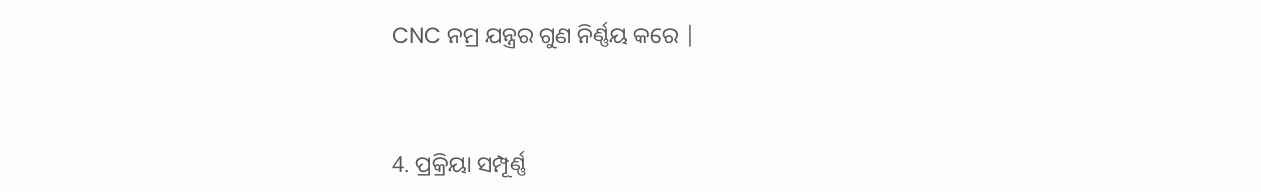CNC ନମ୍ର ଯନ୍ତ୍ରର ଗୁଣ ନିର୍ଣ୍ଣୟ କରେ |



4. ପ୍ରକ୍ରିୟା ସମ୍ପୂର୍ଣ୍ଣ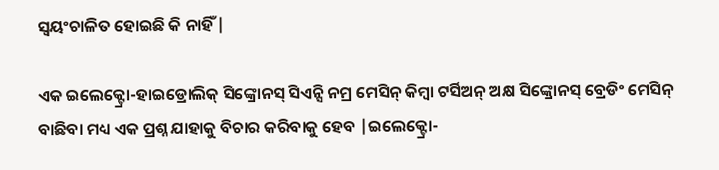ସ୍ୱୟଂଚାଳିତ ହୋଇଛି କି ନାହିଁ |

ଏକ ଇଲେକ୍ଟ୍ରୋ-ହାଇଡ୍ରୋଲିକ୍ ସିଙ୍କ୍ରୋନସ୍ ସିଏନ୍ସି ନମ୍ର ମେସିନ୍ କିମ୍ବା ଟର୍ସିଅନ୍ ଅକ୍ଷ ସିଙ୍କ୍ରୋନସ୍ ବ୍ରେଡିଂ ମେସିନ୍ ବାଛିବା ମଧ୍ୟ ଏକ ପ୍ରଶ୍ନ ଯାହାକୁ ବିଚାର କରିବାକୁ ହେବ |ଇଲେକ୍ଟ୍ରୋ-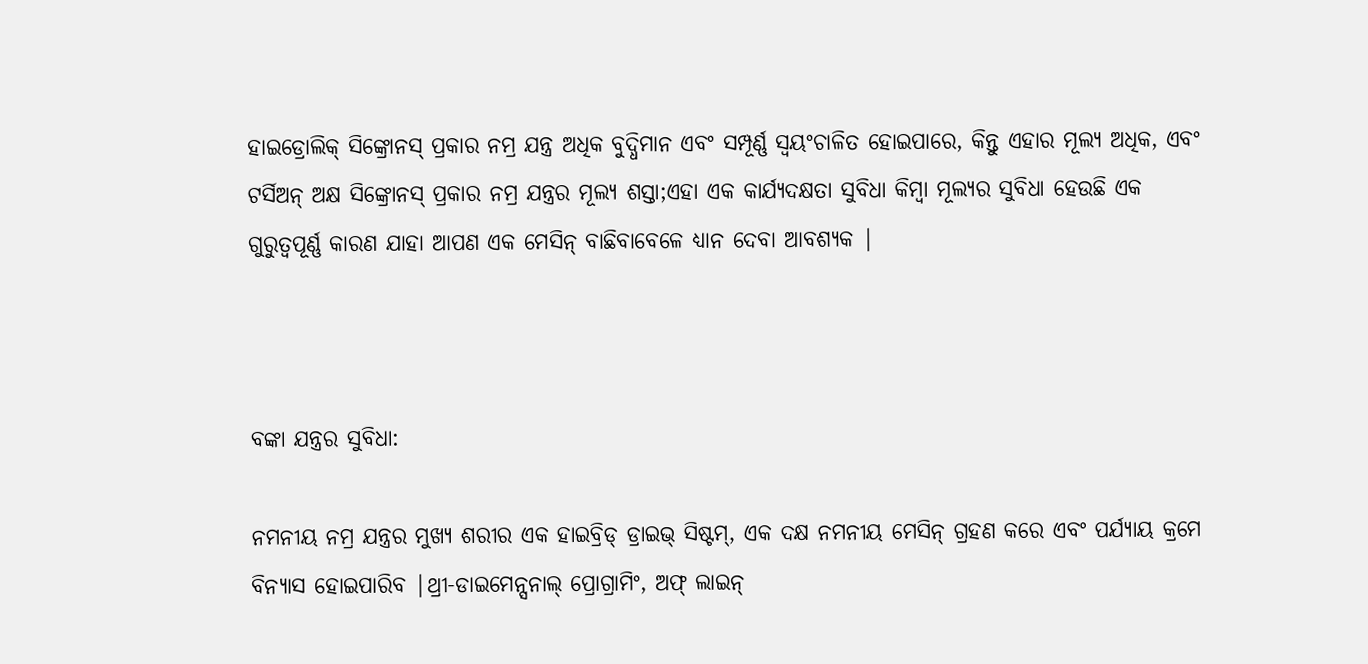ହାଇଡ୍ରୋଲିକ୍ ସିଙ୍କ୍ରୋନସ୍ ପ୍ରକାର ନମ୍ର ଯନ୍ତ୍ର ଅଧିକ ବୁଦ୍ଧିମାନ ଏବଂ ସମ୍ପୂର୍ଣ୍ଣ ସ୍ୱୟଂଚାଳିତ ହୋଇପାରେ, କିନ୍ତୁ ଏହାର ମୂଲ୍ୟ ଅଧିକ, ଏବଂ ଟର୍ସିଅନ୍ ଅକ୍ଷ ସିଙ୍କ୍ରୋନସ୍ ପ୍ରକାର ନମ୍ର ଯନ୍ତ୍ରର ମୂଲ୍ୟ ଶସ୍ତା;ଏହା ଏକ କାର୍ଯ୍ୟଦକ୍ଷତା ସୁବିଧା କିମ୍ବା ମୂଲ୍ୟର ସୁବିଧା ହେଉଛି ଏକ ଗୁରୁତ୍ୱପୂର୍ଣ୍ଣ କାରଣ ଯାହା ଆପଣ ଏକ ମେସିନ୍ ବାଛିବାବେଳେ ଧ୍ୟାନ ଦେବା ଆବଶ୍ୟକ |



ବଙ୍କା ଯନ୍ତ୍ରର ସୁବିଧା:

ନମନୀୟ ନମ୍ର ଯନ୍ତ୍ରର ମୁଖ୍ୟ ଶରୀର ଏକ ହାଇବ୍ରିଡ୍ ଡ୍ରାଇଭ୍ ସିଷ୍ଟମ୍, ଏକ ଦକ୍ଷ ନମନୀୟ ମେସିନ୍ ଗ୍ରହଣ କରେ ଏବଂ ପର୍ଯ୍ୟାୟ କ୍ରମେ ବିନ୍ୟାସ ହୋଇପାରିବ |ଥ୍ରୀ-ଡାଇମେନ୍ସନାଲ୍ ପ୍ରୋଗ୍ରାମିଂ, ଅଫ୍ ଲାଇନ୍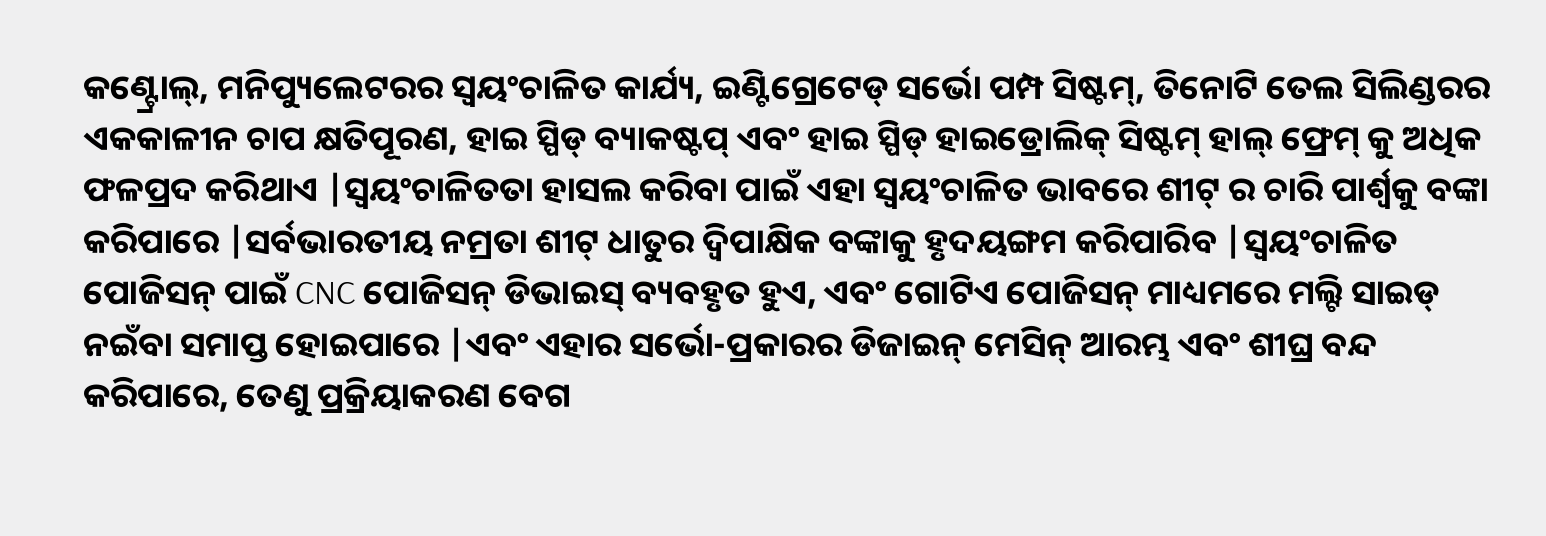କଣ୍ଟ୍ରୋଲ୍, ମନିପ୍ୟୁଲେଟରର ସ୍ୱୟଂଚାଳିତ କାର୍ଯ୍ୟ, ଇଣ୍ଟିଗ୍ରେଟେଡ୍ ସର୍ଭୋ ପମ୍ପ ସିଷ୍ଟମ୍, ତିନୋଟି ତେଲ ସିଲିଣ୍ଡରର ଏକକାଳୀନ ଚାପ କ୍ଷତିପୂରଣ, ହାଇ ସ୍ପିଡ୍ ବ୍ୟାକଷ୍ଟପ୍ ଏବଂ ହାଇ ସ୍ପିଡ୍ ହାଇଡ୍ରୋଲିକ୍ ସିଷ୍ଟମ୍ ହାଲ୍ ଫ୍ରେମ୍ କୁ ଅଧିକ ଫଳପ୍ରଦ କରିଥାଏ |ସ୍ୱୟଂଚାଳିତତା ହାସଲ କରିବା ପାଇଁ ଏହା ସ୍ୱୟଂଚାଳିତ ଭାବରେ ଶୀଟ୍ ର ଚାରି ପାର୍ଶ୍ୱକୁ ବଙ୍କା କରିପାରେ |ସର୍ବଭାରତୀୟ ନମ୍ରତା ଶୀଟ୍ ଧାତୁର ଦ୍ୱିପାକ୍ଷିକ ବଙ୍କାକୁ ହୃଦୟଙ୍ଗମ କରିପାରିବ |ସ୍ୱୟଂଚାଳିତ ପୋଜିସନ୍ ପାଇଁ CNC ପୋଜିସନ୍ ଡିଭାଇସ୍ ବ୍ୟବହୃତ ହୁଏ, ଏବଂ ଗୋଟିଏ ପୋଜିସନ୍ ମାଧ୍ୟମରେ ମଲ୍ଟି ସାଇଡ୍ ନଇଁବା ସମାପ୍ତ ହୋଇପାରେ |ଏବଂ ଏହାର ସର୍ଭୋ-ପ୍ରକାରର ଡିଜାଇନ୍ ମେସିନ୍ ଆରମ୍ଭ ଏବଂ ଶୀଘ୍ର ବନ୍ଦ କରିପାରେ, ତେଣୁ ପ୍ରକ୍ରିୟାକରଣ ବେଗ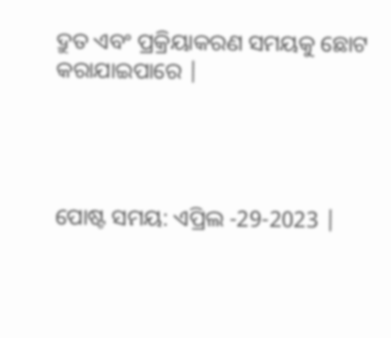ଦ୍ରୁତ ଏବଂ ପ୍ରକ୍ରିୟାକରଣ ସମୟକୁ ଛୋଟ କରାଯାଇପାରେ |




ପୋଷ୍ଟ ସମୟ: ଏପ୍ରିଲ -29-2023 |